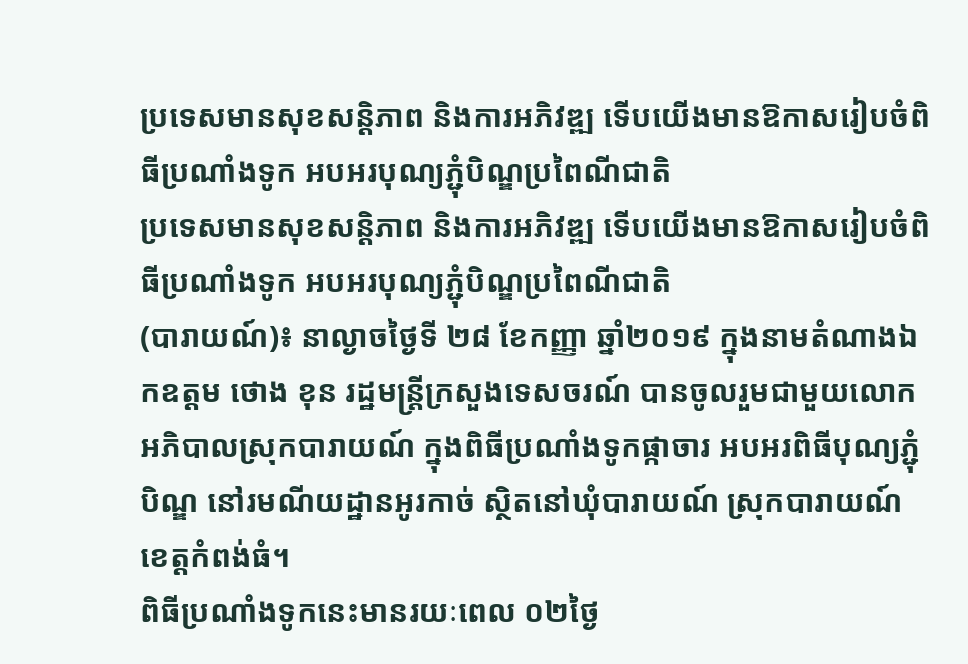ប្រទេសមានសុខសន្តិភាព និងការអភិវឌ្ឍ ទើបយើងមានឱកាសរៀបចំពិធីប្រណាំងទូក អបអរបុណ្យភ្ជុំបិណ្ឌប្រពៃណីជាតិ
ប្រទេសមានសុខសន្តិភាព និងការអភិវឌ្ឍ ទើបយើងមានឱកាសរៀបចំពិធីប្រណាំងទូក អបអរបុណ្យភ្ជុំបិណ្ឌប្រពៃណីជាតិ
(បារាយណ៍)៖ នាល្ងាចថ្ងៃទី ២៨ ខែកញ្ញា ឆ្នាំ២០១៩ ក្នុងនាមតំណាងឯកឧត្ដម ថោង ខុន រដ្ឋមន្ត្រីក្រសួងទេសចរណ៍ បានចូលរួមជាមួយលោកអភិបាលស្រុកបារាយណ៍ ក្នុងពិធីប្រណាំងទូកផ្កាចារ អបអរពិធីបុណ្យភ្ជុំបិណ្ឌ នៅរមណីយដ្ឋានអូរកាច់ ស្ថិតនៅឃុំបារាយណ៍ ស្រុកបារាយណ៍ ខេត្តកំពង់ធំ។
ពិធីប្រណាំងទូកនេះមានរយៈពេល ០២ថ្ងៃ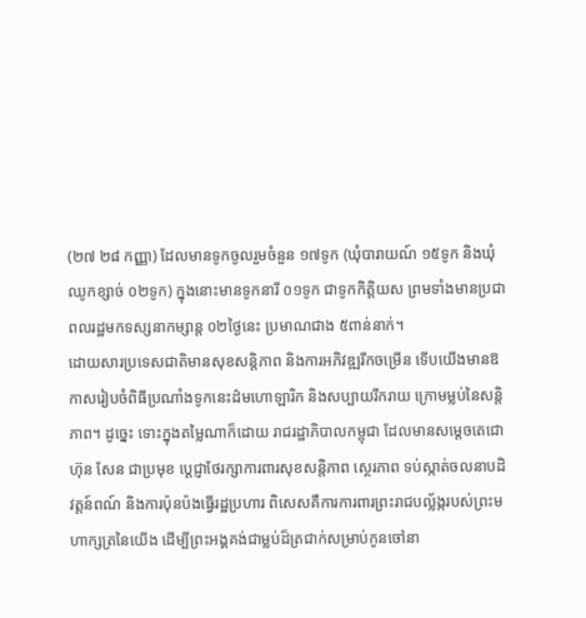(២៧ ២៨ កញ្ញា) ដែលមានទូកចូលរួមចំនួន ១៧ទូក (ឃុំបារាយណ៍ ១៥ទូក និងឃុំឈូកខ្សាច់ ០២ទូក) ក្នុងនោះមានទូកនារី ០១ទូក ជាទូកកិត្តិយស ព្រមទាំងមានប្រជាពលរដ្ឋមកទស្សនាកម្សាន្ត ០២ថ្ងៃនេះ ប្រមាណជាង ៥ពាន់នាក់។
ដោយសារប្រទេសជាតិមានសុខសន្តិភាព និងការអភិវឌ្ឍរីកចម្រើន ទើបយើងមានឱកាសរៀបចំពិធីប្រណាំងទូកនេះដ៌មហោឡារិក និងសប្បាយរីករាយ ក្រោមម្លប់នៃសន្តិភាព។ ដូច្នេះ ទោះក្នុងតម្លៃណាក៏ដោយ រាជរដ្ឋាភិបាលកម្ពុជា ដែលមានសម្ដេចតេជោ ហ៊ុន សែន ជាប្រមុខ ប្ដេជ្ញាថែរក្សាការពារសុខសន្តិភាព ស្ថេរភាព ទប់ស្កាត់ចលនាបដិវត្តន៍ពណ៍ និងការប៉ុនប៉ងធ្វើរដ្ឋប្រហារ ពិសេសគឺការការពារព្រះរាជបល្ល័ង្ករបស់ព្រះមហាក្សត្រនៃយើង ដើម្បីព្រះអង្គគង់ជាម្លប់ដ៏ត្រជាក់សម្រាប់កូនចៅនា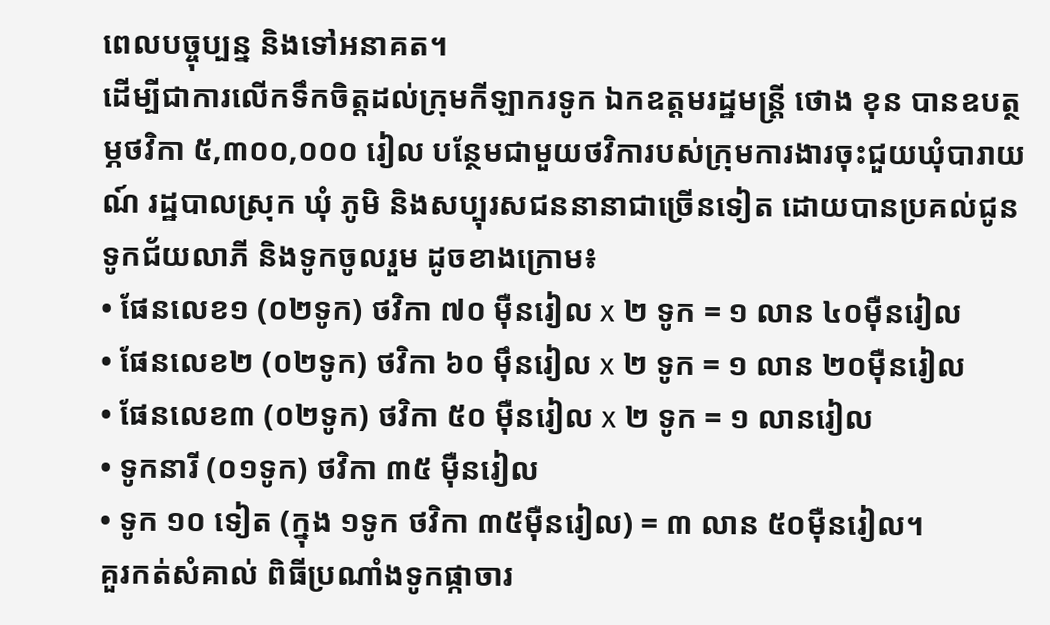ពេលបច្ចុប្បន្ន និងទៅអនាគត។
ដើម្បីជាការលើកទឹកចិត្តដល់ក្រុមកីឡាករទូក ឯកឧត្ដមរដ្ឋមន្ត្រី ថោង ខុន បានឧបត្ថម្ភថវិកា ៥,៣០០,០០០ រៀល បន្ថែមជាមួយថវិការបស់ក្រុមការងារចុះជួយឃុំបារាយណ៍ រដ្ឋបាលស្រុក ឃុំ ភូមិ និងសប្បុរសជននានាជាច្រើនទៀត ដោយបានប្រគល់ជូនទូកជ័យលាភី និងទូកចូលរួម ដូចខាងក្រោម៖
• ផែនលេខ១ (០២ទូក) ថវិកា ៧០ ម៉ឺនរៀល x ២ ទូក = ១ លាន ៤០ម៉ឺនរៀល
• ផែនលេខ២ (០២ទូក) ថវិកា ៦០ ម៉ឹនរៀល x ២ ទូក = ១ លាន ២០ម៉ឺនរៀល
• ផែនលេខ៣ (០២ទូក) ថវិកា ៥០ ម៉ឺនរៀល x ២ ទូក = ១ លានរៀល
• ទូកនារី (០១ទូក) ថវិកា ៣៥ ម៉ឺនរៀល
• ទូក ១០ ទៀត (ក្នុង ១ទូក ថវិកា ៣៥ម៉ឺនរៀល) = ៣ លាន ៥០ម៉ឺនរៀល។
គួរកត់សំគាល់ ពិធីប្រណាំងទូកផ្កាចារ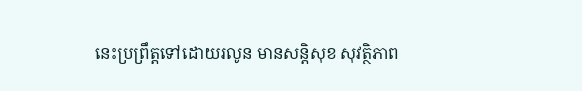នេះប្រព្រឹត្តទៅដោយរលូន មានសន្តិសុខ សុវត្ថិភាព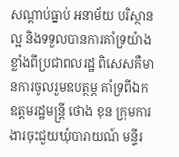សណ្ដាប់ធ្នាប់ អនាម័យ បរិស្ថានល្អ និងទទួលបានការគាំទ្រយ៉ាងខ្លាំងពីប្រជាពលរដ្ឋ ពិសេសគឺមានការចូលរួមឧបត្ថម្ភ គាំទ្រពីឯកឧត្តមរដ្ឋមន្ត្រី ថោង ខុន ក្រុមការងារចុះជួយឃុំបារាយណ៍ មន្ទីរ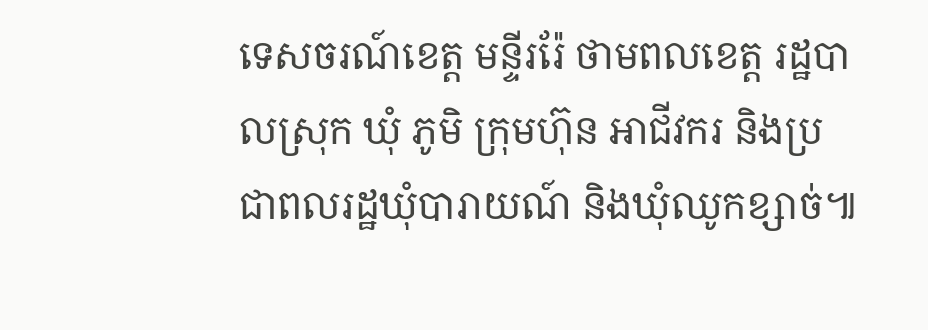ទេសចរណ៍ខេត្ត មន្ទីររ៉ែ ថាមពលខេត្ត រដ្ឋបាលស្រុក ឃុំ ភូមិ ក្រុមហ៊ុន អាជីវករ និងប្រជាពលរដ្ឋឃុំបារាយណ៍ និងឃុំឈូកខ្សាច់៕